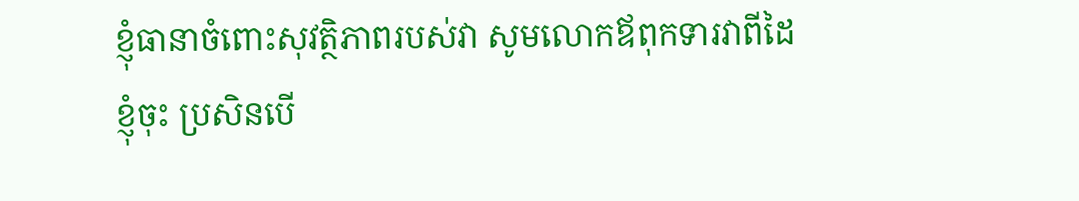ខ្ញុំធានាចំពោះសុវត្ថិភាពរបស់វា សូមលោកឪពុកទារវាពីដៃខ្ញុំចុះ ប្រសិនបើ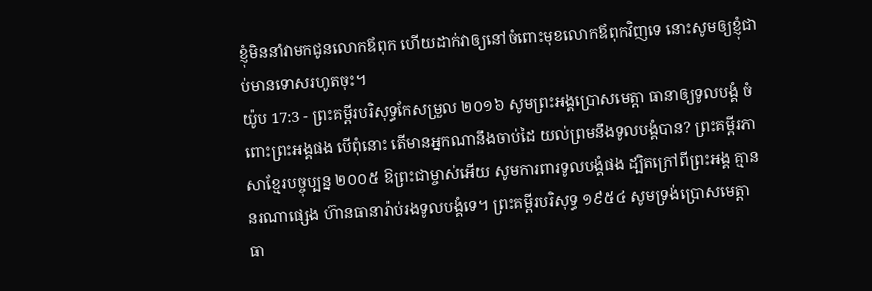ខ្ញុំមិននាំវាមកជូនលោកឪពុក ហើយដាក់វាឲ្យនៅចំពោះមុខលោកឪពុកវិញទេ នោះសូមឲ្យខ្ញុំជាប់មានទោសរហូតចុះ។
យ៉ូប 17:3 - ព្រះគម្ពីរបរិសុទ្ធកែសម្រួល ២០១៦ សូមព្រះអង្គប្រោសមេត្តា ធានាឲ្យទូលបង្គំ ចំពោះព្រះអង្គផង បើពុំនោះ តើមានអ្នកណានឹងចាប់ដៃ យល់ព្រមនឹងទូលបង្គំបាន? ព្រះគម្ពីរភាសាខ្មែរបច្ចុប្បន្ន ២០០៥ ឱព្រះជាម្ចាស់អើយ សូមការពារទូលបង្គំផង ដ្បិតក្រៅពីព្រះអង្គ គ្មាននរណាផ្សេង ហ៊ានធានារ៉ាប់រងទូលបង្គំទេ។ ព្រះគម្ពីរបរិសុទ្ធ ១៩៥៤ សូមទ្រង់ប្រោសមេត្តា ធា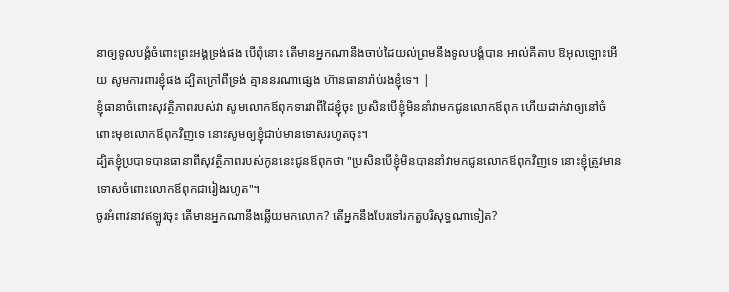នាឲ្យទូលបង្គំចំពោះព្រះអង្គទ្រង់ផង បើពុំនោះ តើមានអ្នកណានឹងចាប់ដៃយល់ព្រមនឹងទូលបង្គំបាន អាល់គីតាប ឱអុលឡោះអើយ សូមការពារខ្ញុំផង ដ្បិតក្រៅពីទ្រង់ គ្មាននរណាផ្សេង ហ៊ានធានារ៉ាប់រងខ្ញុំទេ។ |
ខ្ញុំធានាចំពោះសុវត្ថិភាពរបស់វា សូមលោកឪពុកទារវាពីដៃខ្ញុំចុះ ប្រសិនបើខ្ញុំមិននាំវាមកជូនលោកឪពុក ហើយដាក់វាឲ្យនៅចំពោះមុខលោកឪពុកវិញទេ នោះសូមឲ្យខ្ញុំជាប់មានទោសរហូតចុះ។
ដ្បិតខ្ញុំប្របាទបានធានាពីសុវត្ថិភាពរបស់កូននេះជូនឪពុកថា "ប្រសិនបើខ្ញុំមិនបាននាំវាមកជូនលោកឪពុកវិញទេ នោះខ្ញុំត្រូវមានទោសចំពោះលោកឪពុកជារៀងរហូត"។
ចូរអំពាវនាវឥឡូវចុះ តើមានអ្នកណានឹងឆ្លើយមកលោក? តើអ្នកនឹងបែរទៅរកតួបរិសុទ្ធណាទៀត?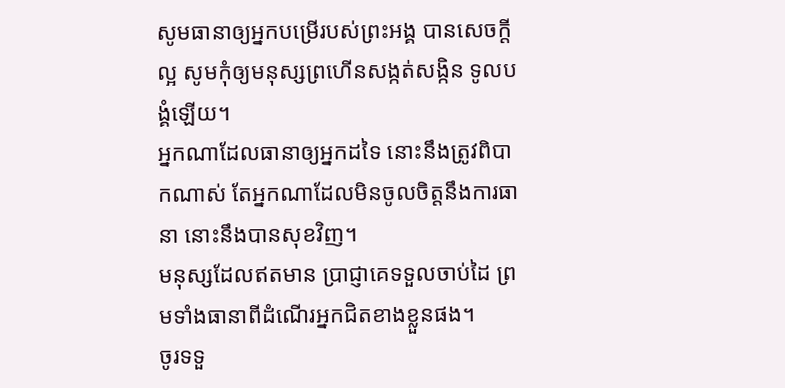សូមធានាឲ្យអ្នកបម្រើរបស់ព្រះអង្គ បានសេចក្ដីល្អ សូមកុំឲ្យមនុស្សព្រហើនសង្កត់សង្កិន ទូលបង្គំឡើយ។
អ្នកណាដែលធានាឲ្យអ្នកដទៃ នោះនឹងត្រូវពិបាកណាស់ តែអ្នកណាដែលមិនចូលចិត្តនឹងការធានា នោះនឹងបានសុខវិញ។
មនុស្សដែលឥតមាន ប្រាជ្ញាគេទទួលចាប់ដៃ ព្រមទាំងធានាពីដំណើរអ្នកជិតខាងខ្លួនផង។
ចូរទទួ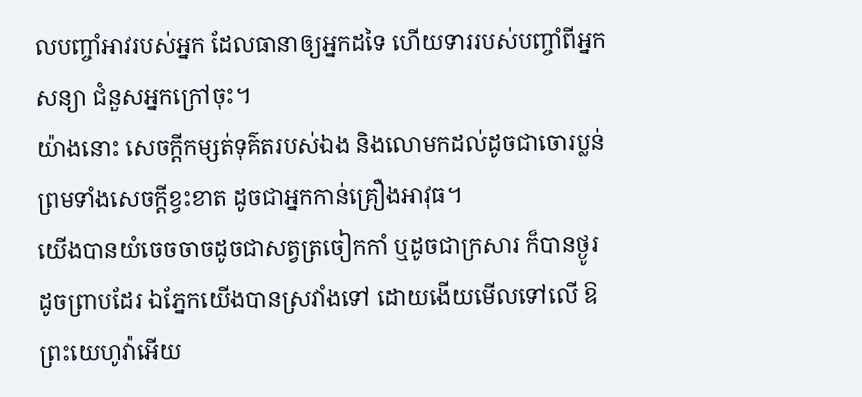លបញ្ចាំអាវរបស់អ្នក ដែលធានាឲ្យអ្នកដទៃ ហើយទាររបស់បញ្ចាំពីអ្នកសន្យា ជំនួសអ្នកក្រៅចុះ។
យ៉ាងនោះ សេចក្ដីកម្សត់ទុគ៌តរបស់ឯង និងលោមកដល់ដូចជាចោរប្លន់ ព្រមទាំងសេចក្ដីខ្វះខាត ដូចជាអ្នកកាន់គ្រឿងអាវុធ។
យើងបានយំចេចចាចដូចជាសត្វត្រចៀកកាំ ឬដូចជាក្រសារ ក៏បានថ្ងូរដូចព្រាបដែរ ឯភ្នែកយើងបានស្រវាំងទៅ ដោយងើយមើលទៅលើ ឱព្រះយេហូវ៉ាអើយ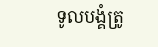ទូលបង្គំត្រូ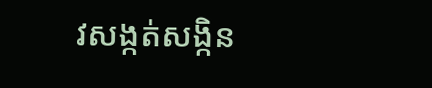វសង្កត់សង្កិន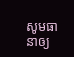សូមធានាឲ្យ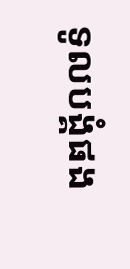ទូលបង្គំផង